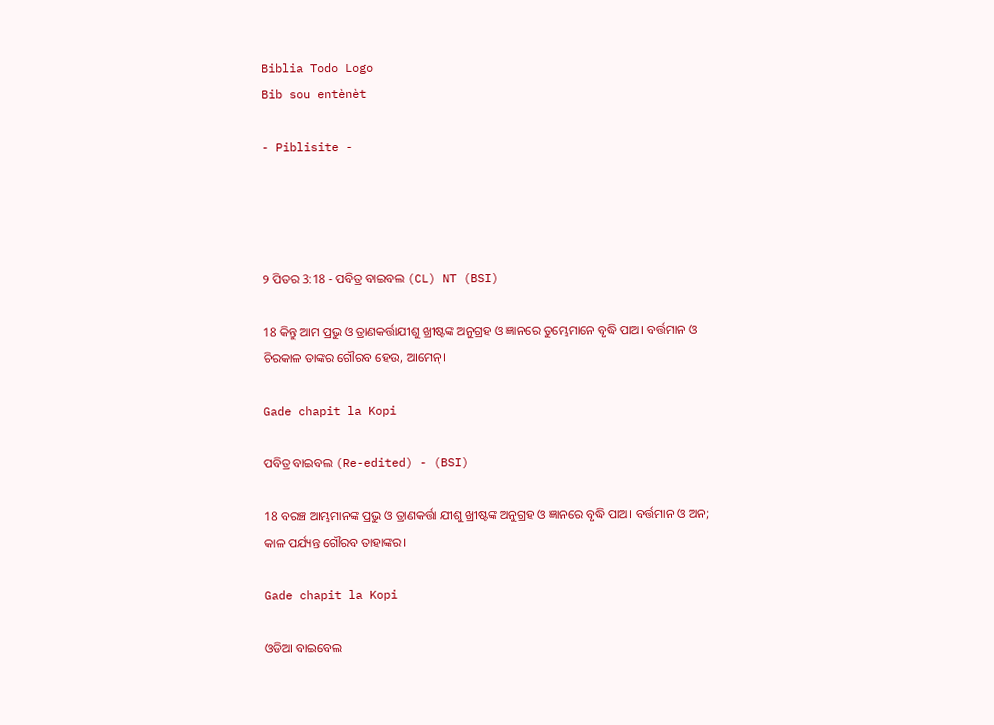Biblia Todo Logo
Bib sou entènèt

- Piblisite -




୨ ପିତର 3:18 - ପବିତ୍ର ବାଇବଲ (CL) NT (BSI)

18 କିନ୍ତୁ ଆମ ପ୍ରଭୁ ଓ ତ୍ରାଣକର୍ତ୍ତାଯୀଶୁ ଖ୍ରୀଷ୍ଟଙ୍କ ଅନୁଗ୍ରହ ଓ ଜ୍ଞାନରେ ତୁମ୍ଭେମାନେ ବୃଦ୍ଧି ପାଅ। ବର୍ତ୍ତମାନ ଓ ଚିରକାଳ ତାଙ୍କର ଗୌରବ ହେଉ, ଆମେନ୍।

Gade chapit la Kopi

ପବିତ୍ର ବାଇବଲ (Re-edited) - (BSI)

18 ବରଞ୍ଚ ଆମ୍ଭମାନଙ୍କ ପ୍ରଭୁ ଓ ତ୍ରାଣକର୍ତ୍ତା ଯୀଶୁ ଖ୍ରୀଷ୍ଟଙ୍କ ଅନୁଗ୍ରହ ଓ ଜ୍ଞାନରେ ବୃଦ୍ଧି ପାଅ। ବର୍ତ୍ତମାନ ଓ ଅନ; କାଳ ପର୍ଯ୍ୟନ୍ତ ଗୌରବ ତାହାଙ୍କର।

Gade chapit la Kopi

ଓଡିଆ ବାଇବେଲ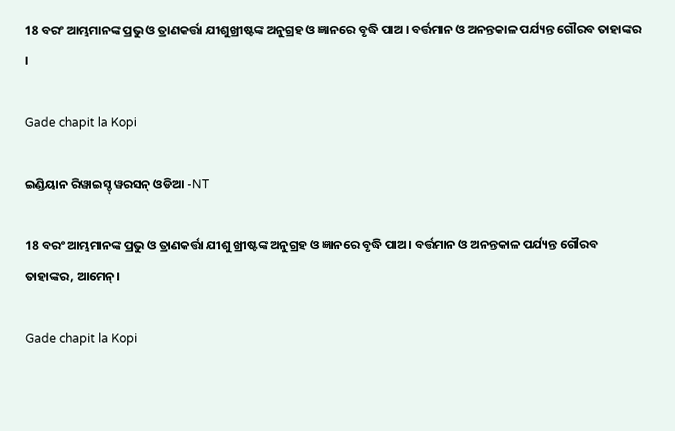18 ବରଂ ଆମ୍ଭମାନଙ୍କ ପ୍ରଭୁ ଓ ତ୍ରାଣକର୍ତ୍ତା ଯୀଶୁଖ୍ରୀଷ୍ଟଙ୍କ ଅନୁଗ୍ରହ ଓ ଜ୍ଞାନରେ ବୃଦ୍ଧି ପାଅ । ବର୍ତ୍ତମାନ ଓ ଅନନ୍ତକାଳ ପର୍ଯ୍ୟନ୍ତ ଗୌରବ ତାହାଙ୍କର ।

Gade chapit la Kopi

ଇଣ୍ଡିୟାନ ରିୱାଇସ୍ଡ୍ ୱରସନ୍ ଓଡିଆ -NT

18 ବରଂ ଆମ୍ଭମାନଙ୍କ ପ୍ରଭୁ ଓ ତ୍ରାଣକର୍ତ୍ତା ଯୀଶୁ ଖ୍ରୀଷ୍ଟଙ୍କ ଅନୁଗ୍ରହ ଓ ଜ୍ଞାନରେ ବୃଦ୍ଧି ପାଅ। ବର୍ତ୍ତମାନ ଓ ଅନନ୍ତକାଳ ପର୍ଯ୍ୟନ୍ତ ଗୌରବ ତାହାଙ୍କର, ଆମେନ୍‍।

Gade chapit la Kopi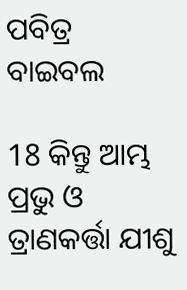ପବିତ୍ର ବାଇବଲ

18 କିନ୍ତୁ ଆମ୍ଭ ପ୍ରଭୁ ଓ ତ୍ରାଣକର୍ତ୍ତା ଯୀଶୁ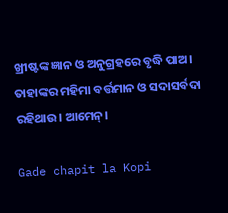ଖ୍ରୀଷ୍ଟଙ୍କ ଜ୍ଞାନ ଓ ଅନୁଗ୍ରହରେ ବୃଦ୍ଧି ପାଅ। ତାହାଙ୍କର ମହିମା ବର୍ତ୍ତମାନ ଓ ସଦାସର୍ବଦା ରହିଥାଉ। ଆମେନ୍।

Gade chapit la Kopi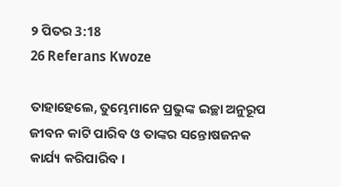୨ ପିତର 3:18
26 Referans Kwoze

ତାହାହେଲେ, ତୁମ୍ଭେମାନେ ପ୍ରଭୁଙ୍କ ଇଚ୍ଛା ଅନୁରୂପ ଜୀବନ କାଟି ପାରିବ ଓ ତାଙ୍କର ସନ୍ତୋଷଜନକ କାର୍ଯ୍ୟ କରିପାରିବ।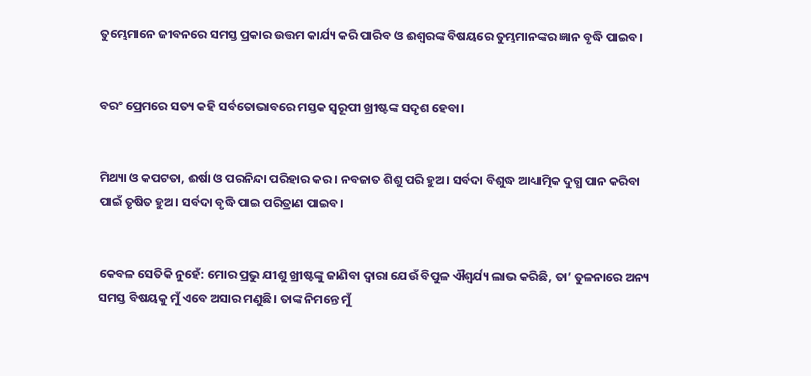ତୁମ୍ଭେମାନେ ଜୀବନରେ ସମସ୍ତ ପ୍ରକାର ଉତ୍ତମ କାର୍ଯ୍ୟ କରି ପାରିବ ଓ ଈଶ୍ୱରଙ୍କ ବିଷୟରେ ତୁମ୍ଭମାନଙ୍କର ଜ୍ଞାନ ବୃଦ୍ଧି ପାଇବ।


ବରଂ ପ୍ରେମରେ ସତ୍ୟ କହି ସର୍ବତୋଭାବରେ ମସ୍ତକ ସ୍ୱରୂପୀ ଖ୍ରୀଷ୍ଟଙ୍କ ସଦୃଶ ହେବା।


ମିଥ୍ୟା ଓ କପଟତା, ଈର୍ଷା ଓ ପରନିନ୍ଦା ପରିହାର କର। ନବଜାତ ଶିଶୁ ପରି ହୁଅ। ସର୍ବଦା ବିଶୁଦ୍ଧ ଆଧ୍ୟାତ୍ମିକ ଦୁଗ୍ଧ ପାନ କରିବା ପାଇଁ ତୃଷିତ ହୁଅ। ସର୍ବଦା ବୃଦ୍ଧି ପାଇ ପରିତ୍ରାଣ ପାଇବ।


କେବଳ ସେତିକି ନୁହେଁ: ମୋର ପ୍ରଭୁ ଯୀଶୁ ଖ୍ରୀଷ୍ଟଙ୍କୁ ଜାଣିବା ଦ୍ୱାରା ଯେଉଁ ବିପୁଳ ଐଶ୍ୱର୍ଯ୍ୟ ଲାଭ କରିଛି, ତା’ ତୁଳନାରେ ଅନ୍ୟ ସମସ୍ତ ବିଷୟକୁ ମୁଁ ଏବେ ଅସାର ମଣୁଛି। ତାଙ୍କ ନିମନ୍ତେ ମୁଁ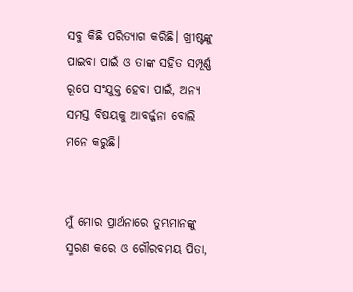ସବୁ କିଛି ପରିତ୍ୟାଗ କରିଛି। ଖ୍ରୀଷ୍ଟଙ୍କୁ ପାଇବା ପାଇଁ ଓ ତାଙ୍କ ସହିତ ସମ୍ପୂର୍ଣ୍ଣ ରୂପେ ସଂଯୁକ୍ତ ହେବା ପାଇଁ, ଅନ୍ୟ ସମସ୍ତ ବିଷୟକୁ ଆବର୍ଜ୍ଜନା ବୋଲି ମନେ କରୁଛି।


ମୁଁ ମୋର ପ୍ରାର୍ଥନାରେ ତୁମ୍ଭମାନଙ୍କୁ ସ୍ମରଣ କରେ ଓ ଗୌରବମୟ ପିତା,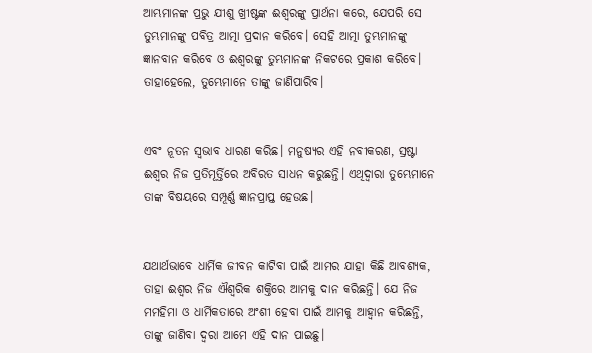ଆମ୍ଭମାନଙ୍କ ପ୍ରଭୁ ଯୀଶୁ ଖ୍ରୀଷ୍ଟଙ୍କ ଈଶ୍ୱରଙ୍କୁ ପ୍ରାର୍ଥନା କରେ, ଯେପରି ସେ ତୁମ୍ଭମାନଙ୍କୁ ପବିତ୍ର ଆତ୍ମା ପ୍ରଦାନ କରିବେ। ସେହି ଆତ୍ମା ତୁମ୍ଭମାନଙ୍କୁ ଜ୍ଞାନବାନ କରିବେ ଓ ଈଶ୍ୱରଙ୍କୁ ତୁମ୍ଭମାନଙ୍କ ନିକଟରେ ପ୍ରକାଶ କରିବେ। ତାହାହେଲେ, ତୁମ୍ଭେମାନେ ତାଙ୍କୁ ଜାଣିପାରିବ।


ଏବଂ ନୂତନ ସ୍ୱଭାବ ଧାରଣ କରିଛ। ମନୁଷ୍ୟର ଏହି ନବୀକରଣ, ସ୍ରଷ୍ଟା ଈଶ୍ୱର ନିଜ ପ୍ରତିମୂର୍ତ୍ତିରେ ଅବିରତ ସାଧନ କରୁଛନ୍ତି। ଏଥିଦ୍ୱାରା ତୁମ୍ଭେମାନେ ତାଙ୍କ ବିଷୟରେ ସମ୍ପୂର୍ଣ୍ଣ ଜ୍ଞାନପ୍ରାପ୍ତ ହେଉଛ।


ଯଥାର୍ଥଭାବେ ଧାର୍ମିକ ଜୀବନ କାଟିବା ପାଇଁ ଆମର ଯାହା କିଛି ଆବଶ୍ୟକ, ତାହା ଈଶ୍ୱର ନିଜ ଐଶ୍ୱରିକ ଶକ୍ତିରେ ଆମକୁ ଦାନ କରିଛନ୍ତି। ଯେ ନିଜ ମମହିମା ଓ ଧାର୍ମିକତାରେ ଅଂଶୀ ହେବା ପାଇଁ ଆମକୁ ଆହ୍ୱାନ କରିଛନ୍ତି, ତାଙ୍କୁ ଜାଣିବା ଦ୍ୱରା ଆମେ ଏହି ଦାନ ପାଇଛୁ।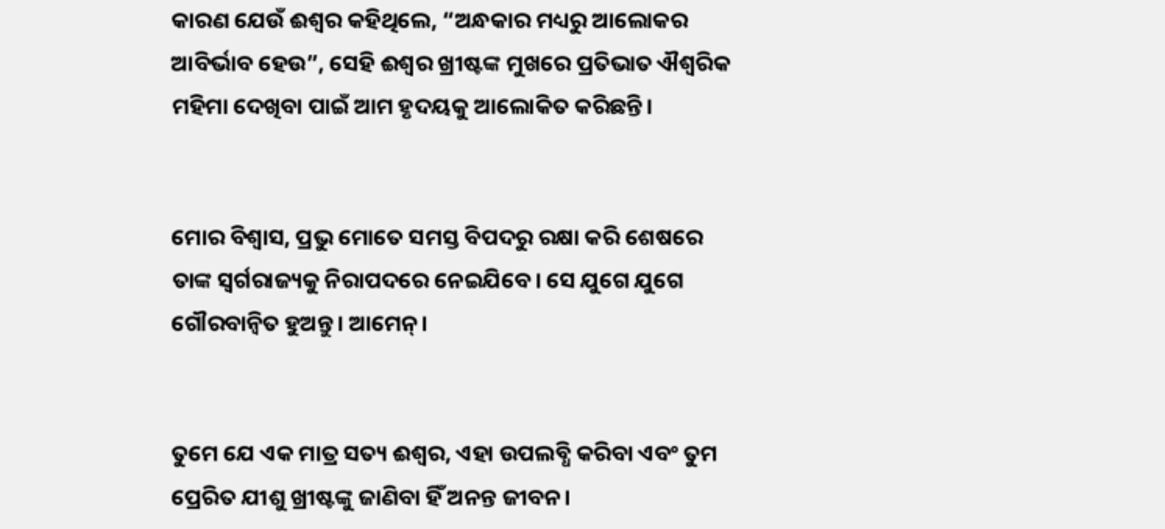କାରଣ ଯେଉଁ ଈଶ୍ୱର କହିଥିଲେ, “ଅନ୍ଧକାର ମଧ୍ୟରୁ ଆଲୋକର ଆବିର୍ଭାବ ହେଉ”, ସେହି ଈଶ୍ୱର ଖ୍ରୀଷ୍ଟଙ୍କ ମୁଖରେ ପ୍ରତିଭାତ ଐଶ୍ୱରିକ ମହିମା ଦେଖିବା ପାଇଁ ଆମ ହୃଦୟକୁ ଆଲୋକିତ କରିଛନ୍ତି।


ମୋର ବିଶ୍ୱାସ, ପ୍ରଭୁ ମୋତେ ସମସ୍ତ ବିପଦରୁ ରକ୍ଷା କରି ଶେଷରେ ତାଙ୍କ ସ୍ୱର୍ଗରାଜ୍ୟକୁ ନିରାପଦରେ ନେଇଯିବେ। ସେ ଯୁଗେ ଯୁଗେ ଗୌରବାନ୍ୱିତ ହୁଅନ୍ତୁ। ଆମେନ୍।


ତୁମେ ଯେ ଏକ ମାତ୍ର ସତ୍ୟ ଈଶ୍ୱର, ଏହା ଉପଲବ୍ଧି କରିବା ଏବଂ ତୁମ ପ୍ରେରିତ ଯୀଶୁ ଖ୍ରୀଷ୍ଟଙ୍କୁ ଜାଣିବା ହିଁ ଅନନ୍ତ ଜୀବନ।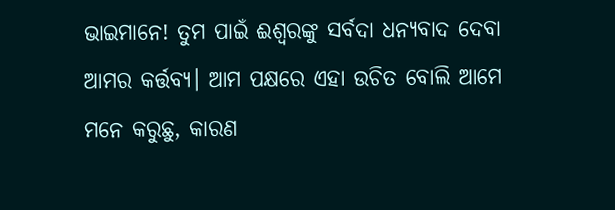ଭାଇମାନେ! ତୁମ ପାଇଁ ଈଶ୍ୱରଙ୍କୁ ସର୍ବଦା ଧନ୍ୟବାଦ ଦେବା ଆମର କର୍ତ୍ତବ୍ୟ। ଆମ ପକ୍ଷରେ ଏହା ଉଚିତ ବୋଲି ଆମେ ମନେ କରୁଛୁ, କାରଣ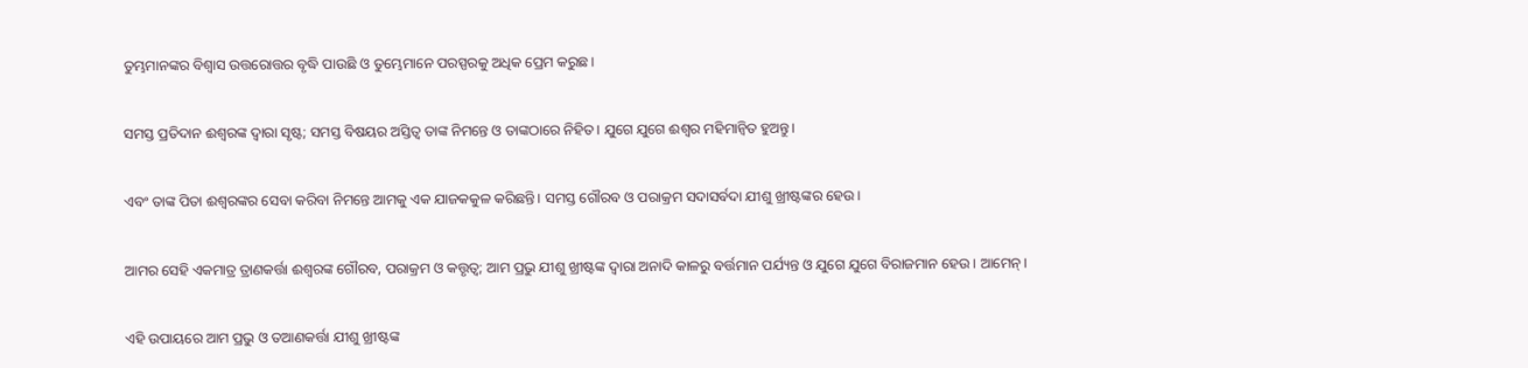ତୁମ୍ଭମାନଙ୍କର ବିଶ୍ୱାସ ଉତ୍ତରୋତ୍ତର ବୃଦ୍ଧି ପାଉଛି ଓ ତୁମ୍ଭେମାନେ ପରସ୍ପରକୁ ଅଧିକ ପ୍ରେମ କରୁଛ।


ସମସ୍ତ ପ୍ରତିଦାନ ଈଶ୍ୱରଙ୍କ ଦ୍ୱାରା ସୃଷ୍ଟ; ସମସ୍ତ ବିଷୟର ଅସ୍ତିତ୍ୱ ତାଙ୍କ ନିମନ୍ତେ ଓ ତାଙ୍କଠାରେ ନିହିତ। ଯୁଗେ ଯୁଗେ ଈଶ୍ୱର ମହିମାନ୍ୱିତ ହୁଅନ୍ତୁ।


ଏବଂ ତାଙ୍କ ପିତା ଈଶ୍ୱରଙ୍କର ସେବା କରିବା ନିମନ୍ତେ ଆମକୁ ଏକ ଯାଜକକୁଳ କରିଛନ୍ତି। ସମସ୍ତ ଗୌରବ ଓ ପରାକ୍ରମ ସଦାସର୍ବଦା ଯୀଶୁ ଖ୍ରୀଷ୍ଟଙ୍କର ହେଉ।


ଆମର ସେହି ଏକମାତ୍ର ତ୍ରାଣକର୍ତ୍ତା ଈଶ୍ୱରଙ୍କ ଗୌରବ, ପରାକ୍ରମ ଓ କତ୍ତୃତ୍ୱ; ଆମ ପ୍ରଭୁ ଯୀଶୁ ଖ୍ରୀଷ୍ଟଙ୍କ ଦ୍ୱାରା ଅନାଦି କାଳରୁ ବର୍ତ୍ତମାନ ପର୍ଯ୍ୟନ୍ତ ଓ ଯୁଗେ ଯୁଗେ ବିରାଜମାନ ହେଉ। ଆମେନ୍।


ଏହି ଉପାୟରେ ଆମ ପ୍ରଭୁ ଓ ତଆଣକର୍ତ୍ତା ଯୀଶୁ ଖ୍ରୀଷ୍ଟଙ୍କ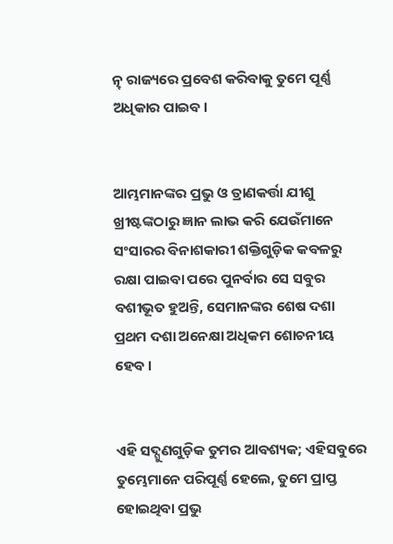ତ୍ନ୍ ରାଜ୍ୟରେ ପ୍ରବେଶ କରିବାକୁ ତୁମେ ପୂର୍ଣ୍ଣ ଅଧିକାର ପାଇବ।


ଆମ୍ଭମାନଙ୍କର ପ୍ରଭୁ ଓ ତ୍ରାଣକର୍ତ୍ତା ଯୀଶୁ ଖ୍ରୀଷ୍ଟଙ୍କଠାରୁ ଜ୍ଞାନ ଲାଭ କରି ଯେଉଁମାନେ ସଂସାରର ବିନାଶକାରୀ ଶକ୍ତିଗୁଡ଼ିକ କବଳରୁ ରକ୍ଷା ପାଇବା ପରେ ପୁନର୍ବାର ସେ ସବୁର ବଶୀଭୂତ ହୁଅନ୍ତି, ସେମାନଙ୍କର ଶେଷ ଦଶା ପ୍ରଥମ ଦଶା ଅନେକ୍ଷା ଅଧିକମ ଶୋଚନୀୟ ହେବ।


ଏହି ସଦ୍ଗୁଣଗୁଡ଼ିକ ତୁମର ଆବଶ୍ୟକ; ଏହିସବୁରେ ତୁମ୍ଭେମାନେ ପରିପୂର୍ଣ୍ଣ ହେଲେ, ତୁମେ ପ୍ରାପ୍ତ ହୋଇଥିବା ପ୍ରଭୁ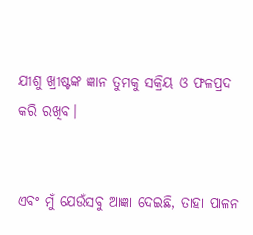ଯୀଶୁ ଖ୍ରୀଷ୍ଟଙ୍କ ଜ୍ଞାନ ତୁମକୁ ସକ୍ରିୟ ଓ ଫଳପ୍ରଦ କରି ରଖିବ।


ଏବଂ ମୁଁ ଯେଉଁସବୁ ଆଜ୍ଞା ଦେଇଛି, ତାହା ପାଳନ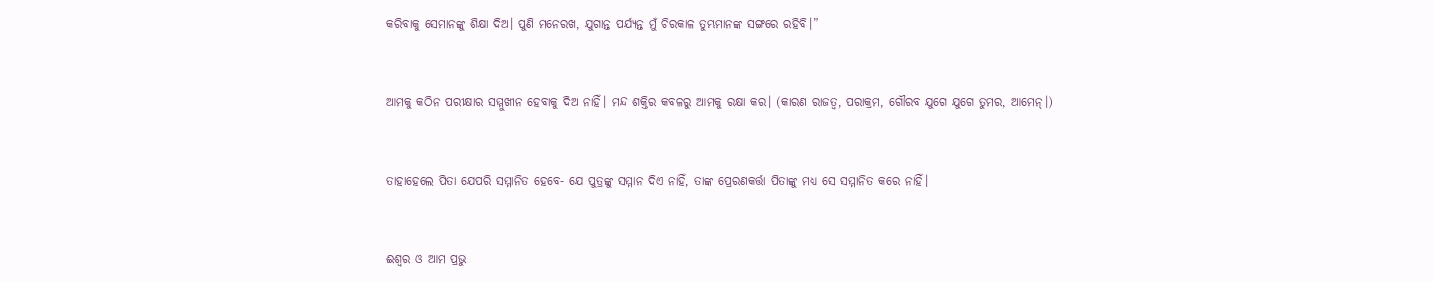କରିବାକୁ ସେମାନଙ୍କୁ ଶିକ୍ଷା ଦିଅ। ପୁଣି ମନେରଖ, ଯୁଗାନ୍ତ ପର୍ଯ୍ୟନ୍ତ ମୁଁ ଚିରକାଳ ତୁମ୍ଭମାନଙ୍କ ସଙ୍ଗରେ ରହିବି।”


ଆମକୁ କଠିନ ପରୀକ୍ଷାର ସମ୍ମୁଖୀନ ହେବାକୁ ଦିଅ ନାହିଁ। ମନ୍ଦ ଶକ୍ତିର କବଳରୁ ଆମକୁ ରକ୍ଷା କର। (କାରଣ ରାଜତ୍ୱ, ପରାକ୍ରମ, ଗୌରବ ଯୁଗେ ଯୁଗେ ତୁମର, ଆମେନ୍।)


ତାହାହେଲେ ପିତା ଯେପରି ସମ୍ମାନିତ ହେବେ- ଯେ ପୁତ୍ରଙ୍କୁ ସମ୍ମାନ ଦିଏ ନାହିଁ, ତାଙ୍କ ପ୍ରେରଣକର୍ତ୍ତା ପିତାଙ୍କୁ ମଧ୍ୟ ସେ ସମ୍ମାନିତ କରେ ନାହିଁ।


ଈଶ୍ୱର ଓ ଆମ ପ୍ରଭୁ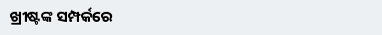ଖ୍ରୀଷ୍ଟଙ୍କ ସମ୍ପର୍କରେ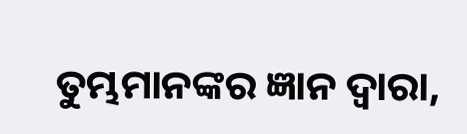ତୁମ୍ଭମାନଙ୍କର ଜ୍ଞାନ ଦ୍ୱାରା,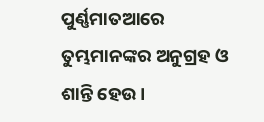ପୁର୍ଣ୍ଣମାତଆରେ ତୁମ୍ଭମାନଙ୍କର ଅନୁଗ୍ରହ ଓ ଶାନ୍ତି ହେଉ।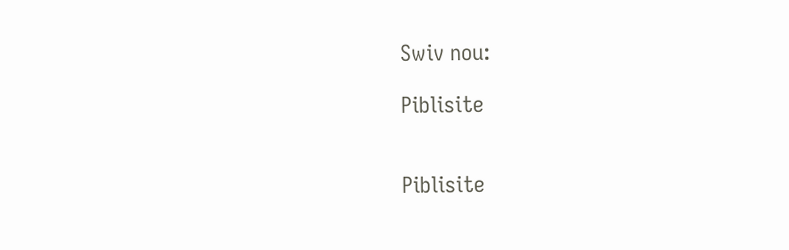Swiv nou:

Piblisite


Piblisite